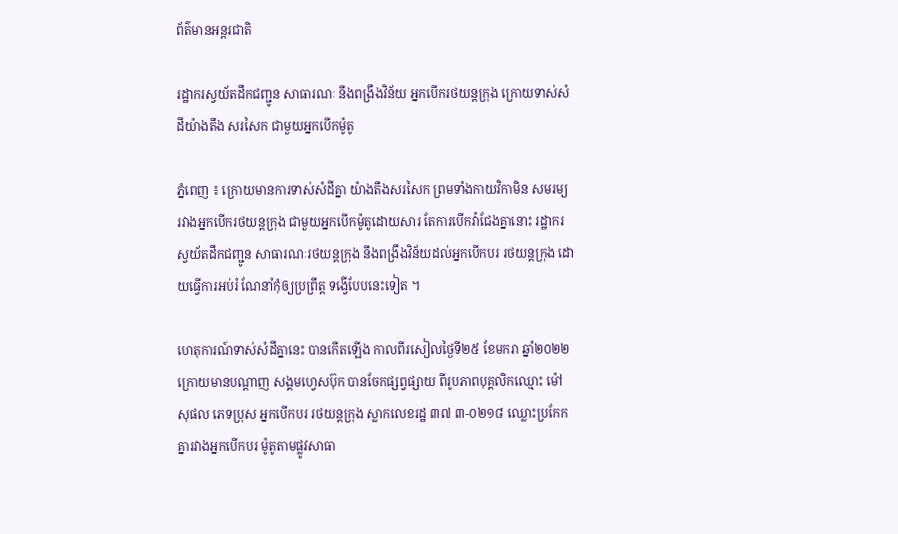ព័ត៌មានអន្តរជាតិ

រដ្ឋាករស្វយ័តដឹកជញ្ជូន សាធារណៈ នឹងពង្រឹងវិន័យ អ្នកបើករថយន្តក្រុង ក្រោយទាស់សំដីយ៉ាងតឹង សរសៃក ជាមួយអ្នកបើកម៉ូតូ

ភ្នំពេញ ៖ ក្រោយមានការទាស់សំដីគ្នា យ៉ាងតឹងសរសៃក ព្រមទាំងកាយវិកាមិន សមរម្យ រវាងអ្នកបើករថយន្តក្រុង ជាមួយអ្នកបើកម៉ូតូដោយសារ តែការបើកវ៉ាជែងគ្នានោះ រដ្ឋាករស្វយ័តដឹកជញ្ជូន សាធារណៈរថយន្តក្រុង នឹងពង្រឹងវិន័យដល់អ្នកបើកបរ រថយន្តក្រុង ដោយធ្វើការអប់រំ ណែនាំកុំឲ្យប្រព្រឹត្ត ទង្វើបែបនេះទៀត ។

ហេតុការណ៍ទាស់សំដីគ្នានេះ បានកើតឡើង កាលពីរសៀលថ្ងៃទី២៥ ខែមករា ឆ្នាំ២០២២ ក្រោយមានបណ្តាញ សង្គមហ្វេសប៊ុក បានចែកផ្សព្វផ្សាយ ពីរូបភាពបុគ្គលិកឈ្មោះ ម៉ៅ សុផល ភេទប្រុស អ្នកបើកបរ រថយន្តក្រុង ស្លាកលេខរដ្ឋ ៣៧ ៣-០២១៨ ឈ្លោះប្រកែកគ្នារវាងអ្នកបើកបរ ម៉ូតូតាមផ្លូវសាធា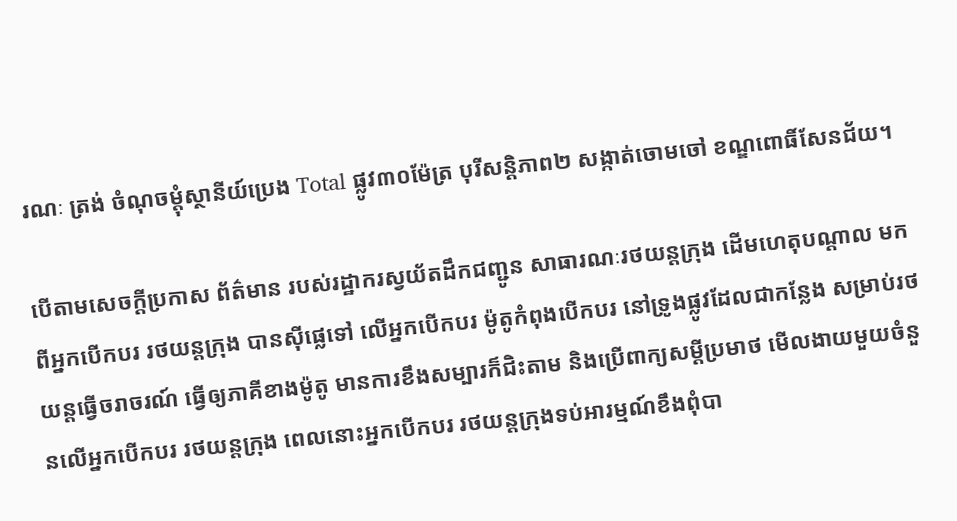រណៈ ត្រង់ ចំណុចម្ដុំស្ថានីយ៍ប្រេង Total ផ្លូវ៣០ម៉ែត្រ បុរីសន្តិភាព២ សង្កាត់ចោមចៅ ខណ្ឌពោធិ៍សែនជ័យ។

បើតាមសេចក្តីប្រកាស ព័ត៌មាន របស់រដ្ឋាករស្វយ័តដឹកជញ្ជូន សាធារណៈរថយន្តក្រុង ដើមហេតុបណ្តាល មកពីអ្នកបើកបរ រថយន្តក្រុង បានស៊ីផ្លេទៅ លើអ្នកបើកបរ ម៉ូតូកំពុងបើកបរ នៅទ្រូងផ្លូវដែលជាកន្លែង សម្រាប់រថយន្តធ្វើចរាចរណ៍ ធ្វើឲ្យភាគីខាងម៉ូតូ មានការខឹងសម្បារក៏ជិះតាម និងប្រើពាក្យសម្តីប្រមាថ មើលងាយមួយចំនួនលើអ្នកបើកបរ រថយន្តក្រុង ពេលនោះអ្នកបើកបរ រថយន្តក្រុងទប់អារម្មណ៍ខឹងពុំបា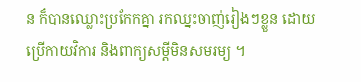ន ក៏បានឈ្លោះប្រកែកគ្នា រកឈ្នះចាញ់រៀងៗខ្លួន ដោយប្រើកាយវិការ និងពាក្យសម្តីមិនសមរម្យ ។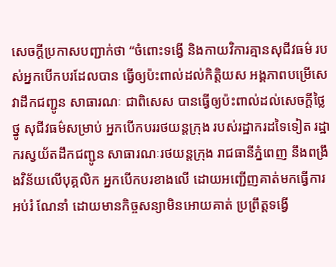សេចក្តីប្រកាសបញ្ជាក់ថា “ចំពោះទង្វើ និងកាយវិការគ្មានសុជីវធម៌ របស់អ្នកបើកបរដែលបាន ធ្វើឲ្យប៉ះពាល់ដល់កិត្តិយស អង្គភាពបម្រើសេវាដឹកជញ្ជូន សាធារណៈ ជាពិសេស បានធ្វើឲ្យប៉ះពាល់ដល់សេចក្ដីថ្លៃថ្នូ សុជីវធម៌សម្រាប់ អ្នកបើកបររថយន្តក្រុង របស់រដ្ឋាករដទៃទៀត រដ្ឋាករស្វយ័តដឹកជញ្ជូន សាធារណៈរថយន្តក្រុង រាជធានីភ្នំពេញ នឹងពង្រឹងវិន័យលើបុគ្គលិក អ្នកបើកបរខាងលើ ដោយអញ្ជើញគាត់មកធ្វើការអប់រំ ណែនាំ ដោយមានកិច្ចសន្យាមិនអោយគាត់ ប្រព្រឹត្តទង្វើ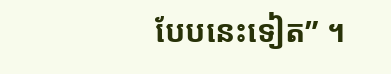បែបនេះទៀត” ។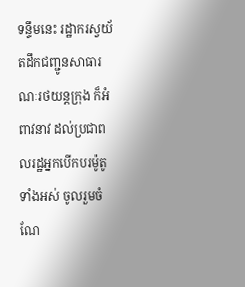ទន្ទឹមនេះ រដ្ឋាករស្វយ័តដឹកជញ្ជូនសាធារណៈរថយន្តក្រុង ក៏អំពាវនាវ ដល់ប្រជាពលរដ្ឋអ្នកបើកបរម៉ូតូទាំងអស់ ចូលរួមចំណែ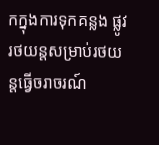កក្នុងការទុកគន្លង ផ្លូវរថយន្តសម្រាប់រថយន្តធ្វើចរាចរណ៍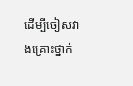ដើម្បីចៀសវាងគ្រោះថ្នាក់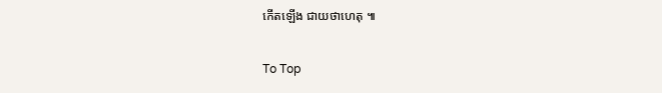កើតឡើង ជាយថាហេតុ ៕

To Top